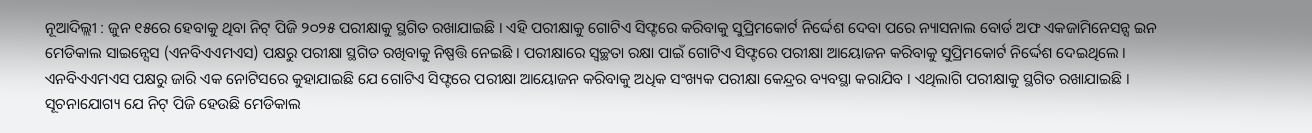ନୂଆଦିଲ୍ଲୀ : ଜୁନ ୧୫ରେ ହେବାକୁ ଥିବା ନିଟ୍ ପିଜି ୨୦୨୫ ପରୀକ୍ଷାକୁ ସ୍ଥଗିତ ରଖାଯାଇଛି । ଏହି ପରୀକ୍ଷାକୁ ଗୋଟିଏ ସିଫ୍ଟରେ କରିବାକୁ ସୁପ୍ରିମକୋର୍ଟ ନିର୍ଦ୍ଦେଶ ଦେବା ପରେ ନ୍ୟାସନାଲ ବୋର୍ଡ ଅଫ ଏକଜାମିନେସନ୍ସ ଇନ ମେଡିକାଲ ସାଇନ୍ସେସ (ଏନବିଏଏମଏସ) ପକ୍ଷରୁ ପରୀକ୍ଷା ସ୍ଥଗିତ ରଖିବାକୁ ନିଷ୍ପତ୍ତି ନେଇଛି । ପରୀକ୍ଷାରେ ସ୍ବଚ୍ଛତା ରକ୍ଷା ପାଇଁ ଗୋଟିଏ ସିଫ୍ଟରେ ପରୀକ୍ଷା ଆୟୋଜନ କରିବାକୁ ସୁପ୍ରିମକୋର୍ଟ ନିର୍ଦ୍ଦେଶ ଦେଇଥିଲେ ।
ଏନବିଏଏମଏସ ପକ୍ଷରୁ ଜାରି ଏକ ନୋଟିସରେ କୁହାଯାଇଛି ଯେ ଗୋଟିଏ ସିଫ୍ଟରେ ପରୀକ୍ଷା ଆୟୋଜନ କରିବାକୁ ଅଧିକ ସଂଖ୍ୟକ ପରୀକ୍ଷା କେନ୍ଦ୍ରର ବ୍ୟବସ୍ଥା କରାଯିବ । ଏଥିଲାଗି ପରୀକ୍ଷାକୁ ସ୍ଥଗିତ ରଖାଯାଇଛି ।
ସୂଚନାଯୋଗ୍ୟ ଯେ ନିଟ୍ ପିଜି ହେଉଛି ମେଡିକାଲ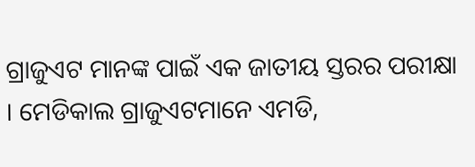ଗ୍ରାଜୁଏଟ ମାନଙ୍କ ପାଇଁ ଏକ ଜାତୀୟ ସ୍ତରର ପରୀକ୍ଷା । ମେଡିକାଲ ଗ୍ରାଜୁଏଟମାନେ ଏମଡି,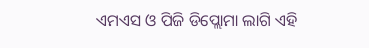ଏମଏସ ଓ ପିଜି ଡିପ୍ଲୋମା ଲାଗି ଏହି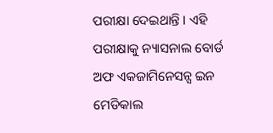ପରୀକ୍ଷା ଦେଇଥାନ୍ତି । ଏହି ପରୀକ୍ଷାକୁ ନ୍ୟାସନାଲ ବୋର୍ଡ ଅଫ ଏକଜାମିନେସନ୍ସ ଇନ ମେଡିକାଲ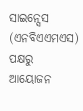ସାଇନ୍ସେସ (ଏନବିଏଏମଏସ) ପକ୍ଷରୁ ଆୟୋଜନ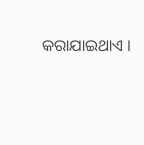କରାଯାଇଥାଏ ।